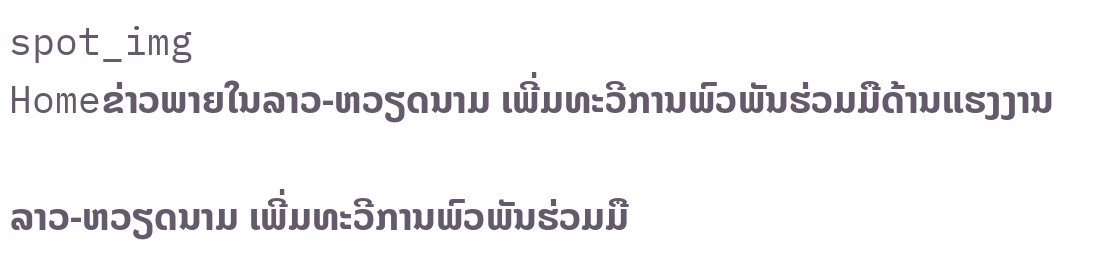spot_img
Homeຂ່າວພາຍໃນລາວ-ຫວຽດນາມ ເພີ່ມທະວີການພົວພັນຮ່ວມມືດ້ານແຮງງານ

ລາວ-ຫວຽດນາມ ເພີ່ມທະວີການພົວພັນຮ່ວມມື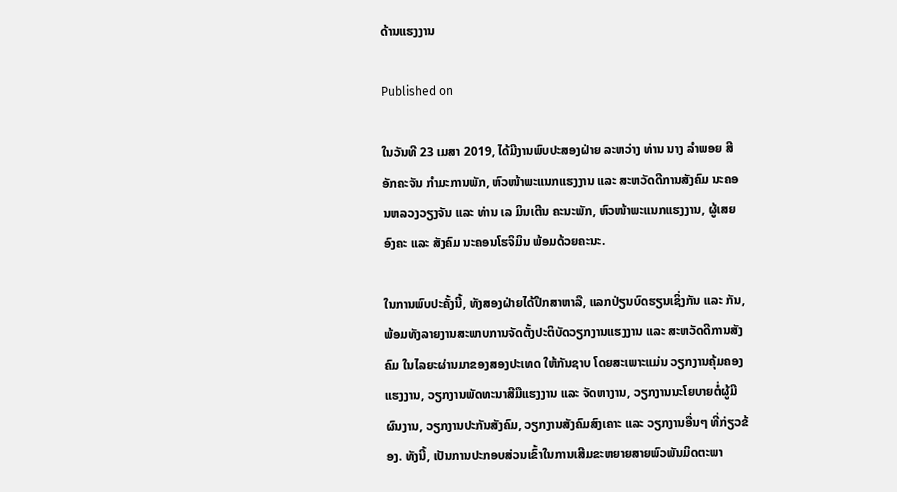ດ້ານແຮງງານ

Published on

ໃນວັນທີ 23 ເມສາ 2019, ໄດ້ມີງານພົບປະສອງຝ່າຍ ລະຫວ່າງ ທ່ານ ນາງ ລຳພອຍ ສີອັກຄະຈັນ ກຳມະການພັກ, ຫົວໜ້າພະແນກແຮງງານ ແລະ ສະຫວັດດີການສັງຄົມ ນະຄອນຫລວງວຽງຈັນ ແລະ ທ່ານ ເລ ມິນເຕີນ ຄະນະພັກ, ຫົວໜ້າພະແນກແຮງງານ, ຜູ້ເສຍອົງຄະ ແລະ ສັງຄົມ ນະຄອນໂຮຈິມິນ ພ້ອມດ້ວຍຄະນະ.

ໃນການພົບປະຄັ້ງນີ້, ທັງສອງຝ່າຍໄດ້ປຶກສາຫາລື, ແລກປ່ຽນບົດຮຽນເຊິ່ງກັນ ແລະ ກັນ, ພ້ອມທັງລາຍງານສະພາບການຈັດຕັ້ງປະຕິບັດວຽກງານແຮງງານ ແລະ ສະຫວັດດີການສັງຄົມ ໃນໄລຍະຜ່ານມາຂອງສອງປະເທດ ໃຫ້ກັນຊາບ ໂດຍສະເພາະແມ່ນ ວຽກງານຄຸ້ມຄອງແຮງງານ, ວຽກງານພັດທະນາສີມືແຮງງານ ແລະ ຈັດຫາງານ, ວຽກງານນະໂຍບາຍຕໍ່ຜູ້ມີຜົນງານ, ວຽກງານປະກັນສັງຄົມ, ວຽກງານສັງຄົມສົງເຄາະ ແລະ ວຽກງານອື່ນໆ ທີ່ກ່ຽວຂ້ອງ. ທັງນີ້, ເປັນການປະກອບສ່ວນເຂົ້າໃນການເສີມຂະຫຍາຍສາຍພົວພັນມິດຕະພາ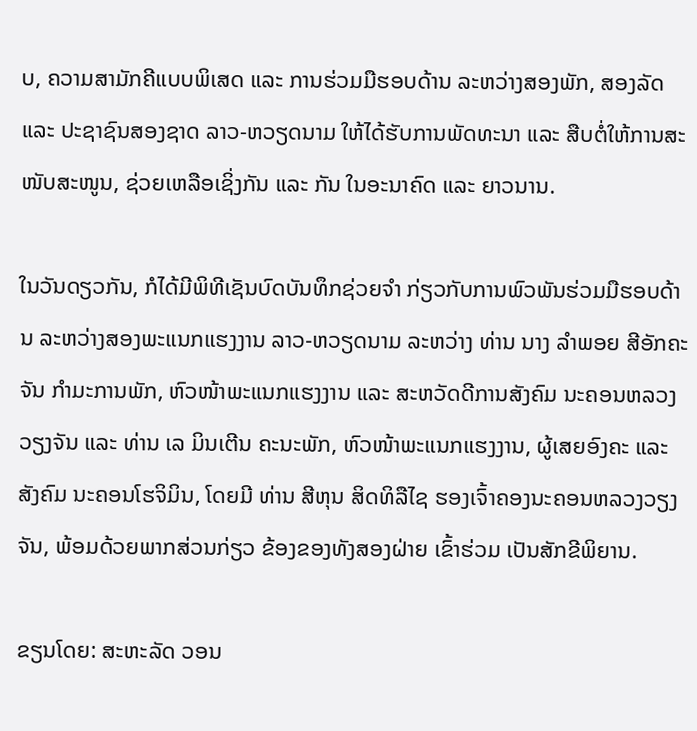ບ, ຄວາມສາມັກຄີແບບພິເສດ ແລະ ການຮ່ວມມືຮອບດ້ານ ລະຫວ່າງສອງພັກ, ສອງລັດ ແລະ ປະຊາຊົນສອງຊາດ ລາວ-ຫວຽດນາມ ໃຫ້ໄດ້ຮັບການພັດທະນາ ແລະ ສືບຕໍ່ໃຫ້ການສະໜັບສະໜູນ, ຊ່ວຍເຫລືອເຊິ່ງກັນ ແລະ ກັນ ໃນອະນາຄົດ ແລະ ຍາວນານ.

ໃນວັນດຽວກັນ, ກໍໄດ້ມີພິທີເຊັນບົດບັນທຶກຊ່ວຍຈຳ ກ່ຽວກັບການພົວພັນຮ່ວມມືຮອບດ້ານ ລະຫວ່າງສອງພະແນກແຮງງານ ລາວ-ຫວຽດນາມ ລະຫວ່າງ ທ່ານ ນາງ ລຳພອຍ ສີອັກຄະຈັນ ກຳມະການພັກ, ຫົວໜ້າພະແນກແຮງງານ ແລະ ສະຫວັດດີການສັງຄົມ ນະຄອນຫລວງວຽງຈັນ ແລະ ທ່ານ ເລ ມິນເຕີນ ຄະນະພັກ, ຫົວໜ້າພະແນກແຮງງານ, ຜູ້ເສຍອົງຄະ ແລະ ສັງຄົມ ນະຄອນໂຮຈິມິນ, ໂດຍມີ ທ່ານ ສີຫຸນ ສິດທິລືໄຊ ຮອງເຈົ້າຄອງນະຄອນຫລວງວຽງຈັນ, ພ້ອມດ້ວຍພາກສ່ວນກ່ຽວ ຂ້ອງຂອງທັງສອງຝ່າຍ ເຂົ້າຮ່ວມ ເປັນສັກຂີພິຍານ.

ຂຽນໂດຍ: ສະຫະລັດ ວອນ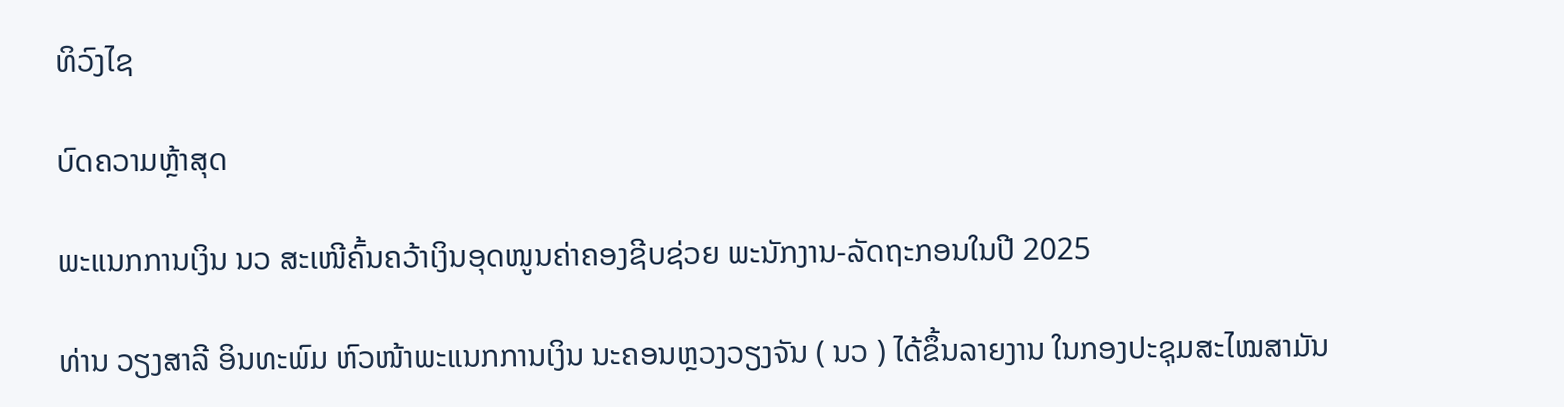ທິວົງໄຊ

ບົດຄວາມຫຼ້າສຸດ

ພະແນກການເງິນ ນວ ສະເໜີຄົ້ນຄວ້າເງິນອຸດໜູນຄ່າຄອງຊີບຊ່ວຍ ພະນັກງານ-ລັດຖະກອນໃນປີ 2025

ທ່ານ ວຽງສາລີ ອິນທະພົມ ຫົວໜ້າພະແນກການເງິນ ນະຄອນຫຼວງວຽງຈັນ ( ນວ ) ໄດ້ຂຶ້ນລາຍງານ ໃນກອງປະຊຸມສະໄໝສາມັນ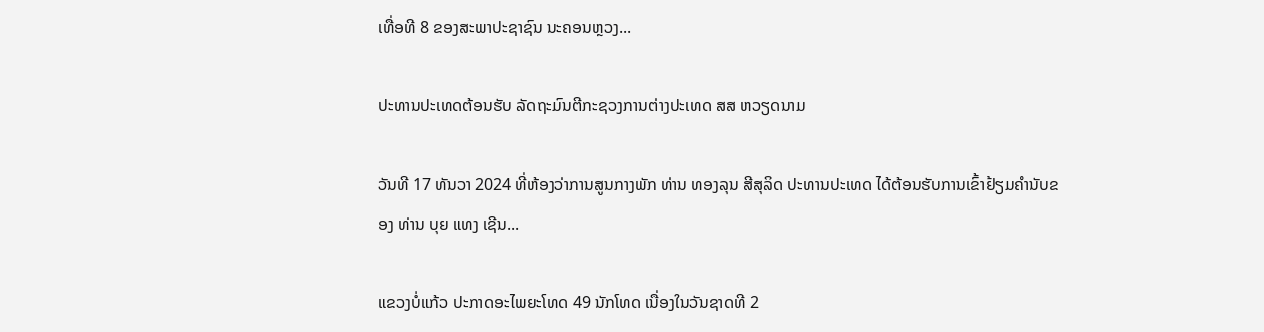ເທື່ອທີ 8 ຂອງສະພາປະຊາຊົນ ນະຄອນຫຼວງ...

ປະທານປະເທດຕ້ອນຮັບ ລັດຖະມົນຕີກະຊວງການຕ່າງປະເທດ ສສ ຫວຽດນາມ

ວັນທີ 17 ທັນວາ 2024 ທີ່ຫ້ອງວ່າການສູນກາງພັກ ທ່ານ ທອງລຸນ ສີສຸລິດ ປະທານປະເທດ ໄດ້ຕ້ອນຮັບການເຂົ້າຢ້ຽມຄຳນັບຂອງ ທ່ານ ບຸຍ ແທງ ເຊີນ...

ແຂວງບໍ່ແກ້ວ ປະກາດອະໄພຍະໂທດ 49 ນັກໂທດ ເນື່ອງໃນວັນຊາດທີ 2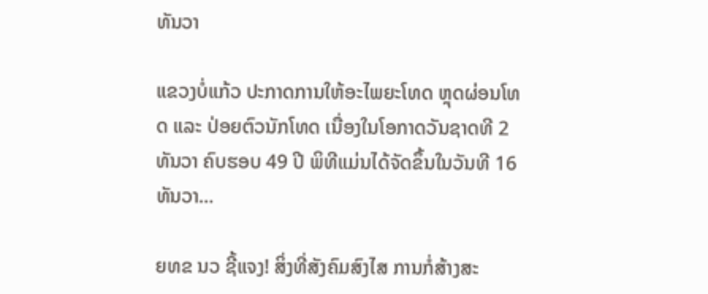ທັນວາ

ແຂວງບໍ່ແກ້ວ ປະກາດການໃຫ້ອະໄພຍະໂທດ ຫຼຸດຜ່ອນໂທດ ແລະ ປ່ອຍຕົວນັກໂທດ ເນື່ອງໃນໂອກາດວັນຊາດທີ 2 ທັນວາ ຄົບຮອບ 49 ປີ ພິທີແມ່ນໄດ້ຈັດຂຶ້ນໃນວັນທີ 16 ທັນວາ...

ຍທຂ ນວ ຊີ້ແຈງ! ສິ່ງທີ່ສັງຄົມສົງໄສ ການກໍ່ສ້າງສະ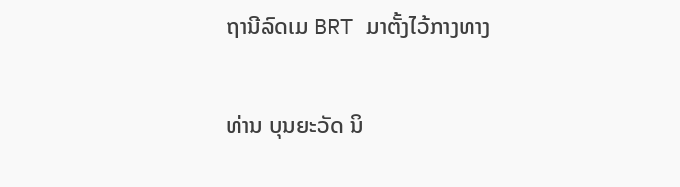ຖານີລົດເມ BRT ມາຕັ້ງໄວ້ກາງທາງ

ທ່ານ ບຸນຍະວັດ ນິ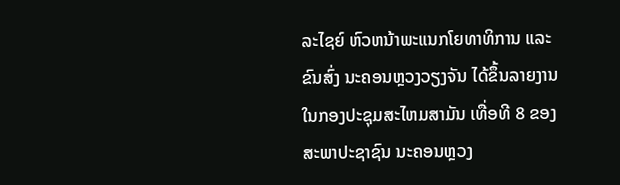ລະໄຊຍ໌ ຫົວຫນ້າພະແນກໂຍທາທິການ ແລະ ຂົນສົ່ງ ນະຄອນຫຼວງວຽງຈັນ ໄດ້ຂຶ້ນລາຍງານ ໃນກອງປະຊຸມສະໄຫມສາມັນ ເທື່ອທີ 8 ຂອງສະພາປະຊາຊົນ ນະຄອນຫຼວງ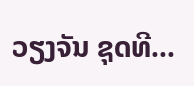ວຽງຈັນ ຊຸດທີ...